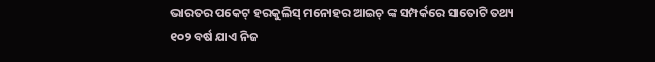ଭାରତର ପକେଟ୍ ହରକୁଲିସ୍ ମନୋହର ଆଇଚ୍ ଙ୍କ ସମ୍ପର୍କରେ ସାତୋଟି ତଥ୍ୟ
୧୦୨ ବର୍ଷ ଯାଏ ନିଜ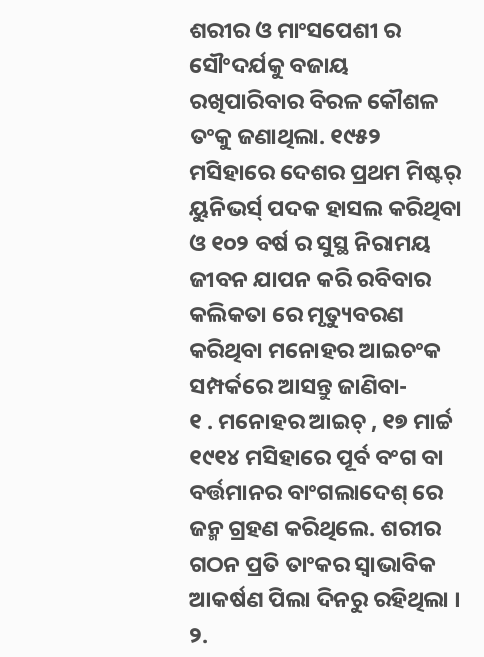ଶରୀର ଓ ମାଂସପେଶୀ ର ସୌଂଦର୍ଯକୁ ବଜାୟ ରଖିପାରିବାର ବିରଳ କୌଶଳ ତଂକୁ ଜଣାଥିଲା. ୧୯୫୨ ମସିହାରେ ଦେଶର ପ୍ରଥମ ମିଷ୍ଟର୍ ୟୁନିଭର୍ସ୍ ପଦକ ହାସଲ କରିଥିବା ଓ ୧୦୨ ବର୍ଷ ର ସୁସ୍ଥ ନିରାମୟ ଜୀବନ ଯାପନ କରି ରବିବାର କଲିକତା ରେ ମୃତ୍ୟୁବରଣ କରିଥିବା ମନୋହର ଆଇଚଂକ ସମ୍ପର୍କରେ ଆସନ୍ତୁ ଜାଣିବା-
୧ . ମନୋହର ଆଇଚ୍ , ୧୭ ମାର୍ଚ୍ଚ ୧୯୧୪ ମସିହାରେ ପୂର୍ବ ବଂଗ ବା ବର୍ତ୍ତମାନର ବାଂଗଲାଦେଶ୍ ରେ ଜନ୍ମ ଗ୍ରହଣ କରିଥିଲେ. ଶରୀର ଗଠନ ପ୍ରତି ତାଂକର ସ୍ବାଭାବିକ ଆକର୍ଷଣ ପିଲା ଦିନରୁ ରହିଥିଲା ।
୨.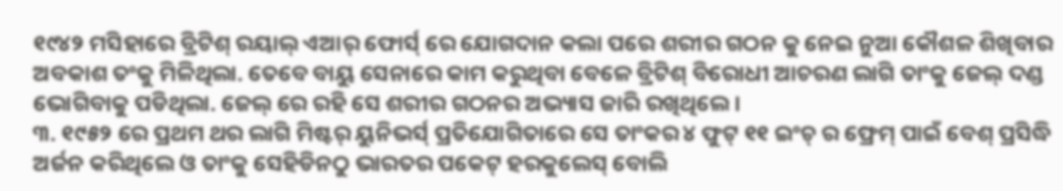୧୯୪୨ ମସିହାରେ ବ୍ରିଟିଶ୍ ରୟାଲ୍ ଏଆର୍ ଫୋର୍ସ୍ ରେ ଯୋଗଦାନ କଲା ପରେ ଶରୀର ଗଠନ କୁ ନେଇ ନୁଆ କୌଶଳ ଶିଖିବାର ଅବକାଶ ତଂକୁ ମିଳିଥିଲା. ତେବେ ବାୟୁ ସେନାରେ କାମ କରୁଥିବା ବେଳେ ବ୍ରିଟିଶ୍ ବିରୋଧୀ ଆଚରଣ ଲାଗି ତାଂକୁ ଜେଲ୍ ଦଣ୍ଡ ଭୋଗିବାକୁ ପଡିଥିଲା. ଜେଲ୍ ରେ ରହି ସେ ଶରୀର ଗଠନର ଅଭ୍ୟାସ ଜାରି ରଖିଥିଲେ ।
୩. ୧୯୫୨ ରେ ପ୍ରଥମ ଥର ଲାଗି ମିଷ୍ଟର୍ ୟୁନିଭର୍ସ୍ ପ୍ରତିଯୋଗିତାରେ ସେ ତାଂକର ୪ ଫୁଟ୍ ୧୧ ଇଂଚ୍ ର ଫ୍ରେମ୍ ପାଇଁ ବେଶ୍ ପ୍ରସିଦ୍ଧି ଅର୍ଜନ କରିଥିଲେ ଓ ତାଂକୁ ସେହିଡିନଠୁ ଭାରତର ପକେଟ୍ ହରକୁଲେସ୍ ବୋଲି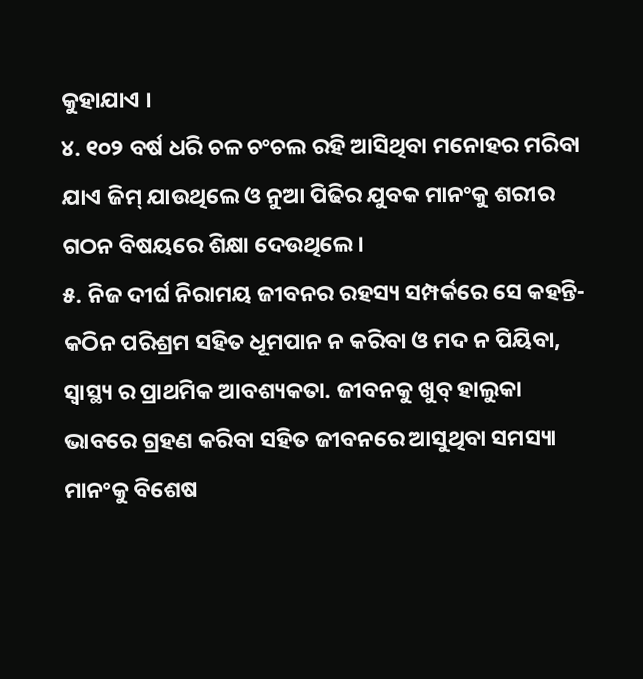କୁହାଯାଏ ।
୪. ୧୦୨ ବର୍ଷ ଧରି ଚଳ ଚଂଚଲ ରହି ଆସିଥିବା ମନୋହର ମରିବା ଯାଏ ଜିମ୍ ଯାଉଥିଲେ ଓ ନୁଆ ପିଢିର ଯୁବକ ମାନଂକୁ ଶରୀର ଗଠନ ବିଷୟରେ ଶିକ୍ଷା ଦେଉଥିଲେ ।
୫. ନିଜ ଦୀର୍ଘ ନିରାମୟ ଜୀବନର ରହସ୍ୟ ସମ୍ପର୍କରେ ସେ କହନ୍ତି- କଠିନ ପରିଶ୍ରମ ସହିତ ଧୂମପାନ ନ କରିବା ଓ ମଦ ନ ପିୟିବା, ସ୍ବାସ୍ଥ୍ୟ ର ପ୍ରାଥମିକ ଆବଶ୍ୟକତା. ଜୀବନକୁ ଖୁବ୍ ହାଲୁକା ଭାବରେ ଗ୍ରହଣ କରିବା ସହିତ ଜୀବନରେ ଆସୁଥିବା ସମସ୍ୟା ମାନଂକୁ ବିଶେଷ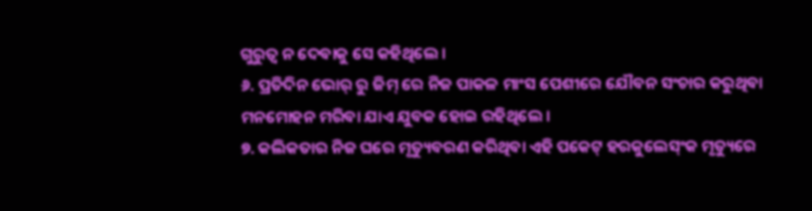ଗୁରୁତ୍ବ ନ ଦେବାକୁ ସେ କହିଥିଲେ ।
୬. ପ୍ରତିଦିନ ଭୋର୍ ରୁ ଜିମ୍ ରେ ନିଜ ପାକଳ ମାଂସ ପେଶୀରେ ଯୌବନ ସଂଚାର କରୁଥିବା ମନମୋହନ ମରିବା ଯାଏ ଯୁବକ ହୋଇ ରହିଥିଲେ ।
୭. କଲିକତାର ନିଜ ଘରେ ମୃତ୍ୟୁବରଣ କରିଥିବା ଏହି ପକେଟ୍ ହରକୁଲେସ୍ଂକ ମୃତ୍ୟୁରେ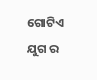ଗୋଟିଏ ଯୁଗ ର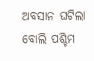ଅବସାନ ଘଟିଲା ବୋଲି ପଶ୍ଚିମ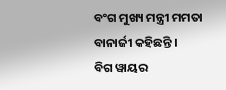ବଂଗ ମୁଖ୍ୟ ମନ୍ତ୍ରୀ ମମତା ବାନାର୍ଜୀ କହିଛନ୍ତି ।
ବିଗ ୱାୟର